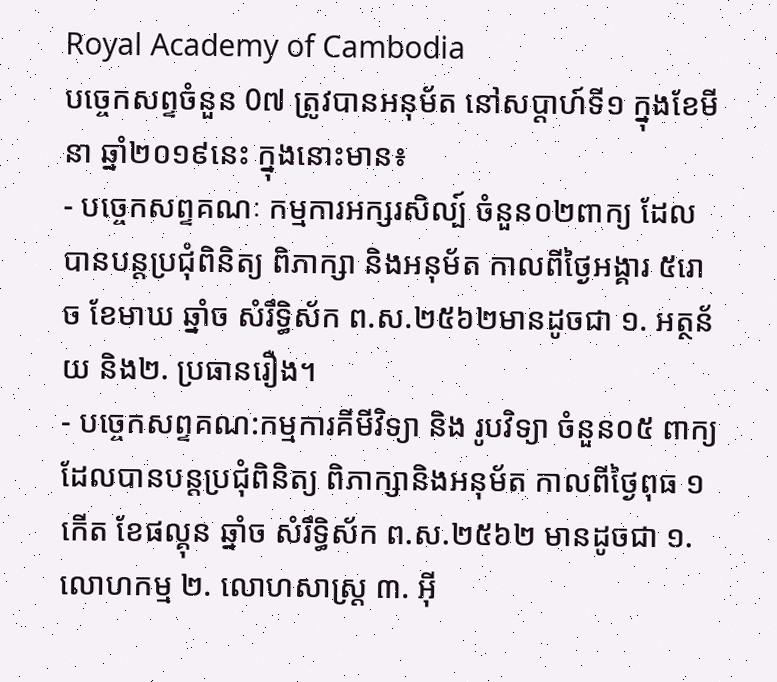Royal Academy of Cambodia
បច្ចេកសព្ទចំនួន 0៧ ត្រូវបានអនុម័ត នៅសប្តាហ៍ទី១ ក្នុងខែមីនា ឆ្នាំ២០១៩នេះ ក្នុងនោះមាន៖
- បច្ចេកសព្ទគណៈ កម្មការអក្សរសិល្ប៍ ចំនួន០២ពាក្យ ដែលបានបន្តប្រជុំពិនិត្យ ពិភាក្សា និងអនុម័ត កាលពីថ្ងៃអង្គារ ៥រោច ខែមាឃ ឆ្នាំច សំរឹទ្ធិស័ក ព.ស.២៥៦២មានដូចជា ១. អត្ថន័យ និង២. ប្រធានរឿង។
- បច្ចេកសព្ទគណ:កម្មការគីមីវិទ្យា និង រូបវិទ្យា ចំនួន០៥ ពាក្យ ដែលបានបន្តប្រជុំពិនិត្យ ពិភាក្សានិងអនុម័ត កាលពីថ្ងៃពុធ ១កើត ខែផល្គុន ឆ្នាំច សំរឹទ្ធិស័ក ព.ស.២៥៦២ មានដូចជា ១. លោហកម្ម ២. លោហសាស្ត្រ ៣. អ៊ី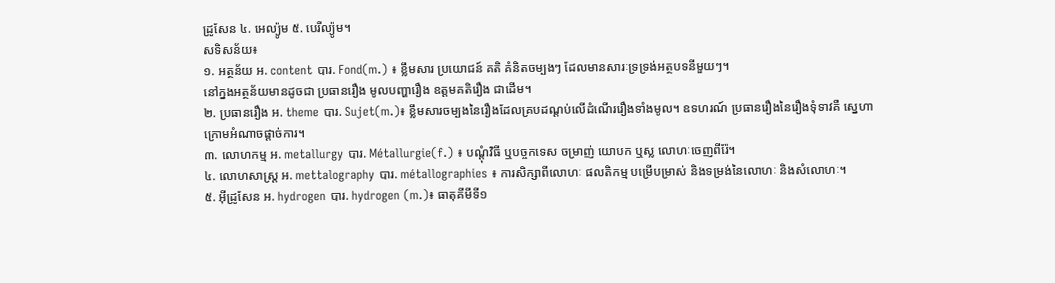ដ្រូសែន ៤. អេល្យ៉ូម ៥. បេរីល្យ៉ូម។
សទិសន័យ៖
១. អត្ថន័យ អ. content បារ. Fond(m.) ៖ ខ្លឹមសារ ប្រយោជន៍ គតិ គំនិតចម្បងៗ ដែលមានសារៈទ្រទ្រង់អត្ថបទនីមួយៗ។
នៅក្នងអត្ថន័យមានដូចជា ប្រធានរឿង មូលបញ្ហារឿង ឧត្តមគតិរឿង ជាដើម។
២. ប្រធានរឿង អ. theme បារ. Sujet(m.)៖ ខ្លឹមសារចម្បងនៃរឿងដែលគ្របដណ្តប់លើដំណើររឿងទាំងមូល។ ឧទហរណ៍ ប្រធានរឿងនៃរឿងទុំទាវគឺ ស្នេហាក្រោមអំណាចផ្តាច់ការ។
៣. លោហកម្ម អ. metallurgy បារ. Métallurgie(f.) ៖ បណ្តុំវិធី ឬបច្ចកទេស ចម្រាញ់ យោបក ឬស្ល លោហៈចេញពីរ៉ែ។
៤. លោហសាស្ត្រ អ. mettalography បារ. métallographies ៖ ការសិក្សាពីលោហៈ ផលតិកម្ម បម្រើបម្រាស់ និងទម្រង់នៃលោហៈ និងសំលោហៈ។
៥. អ៊ីដ្រូសែន អ. hydrogen បារ. hydrogen (m.)៖ ធាតុគីមីទី១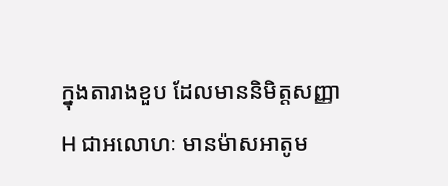ក្នុងតារាងខួប ដែលមាននិមិត្តសញ្ញា H ជាអលោហៈ មានម៉ាសអាតូម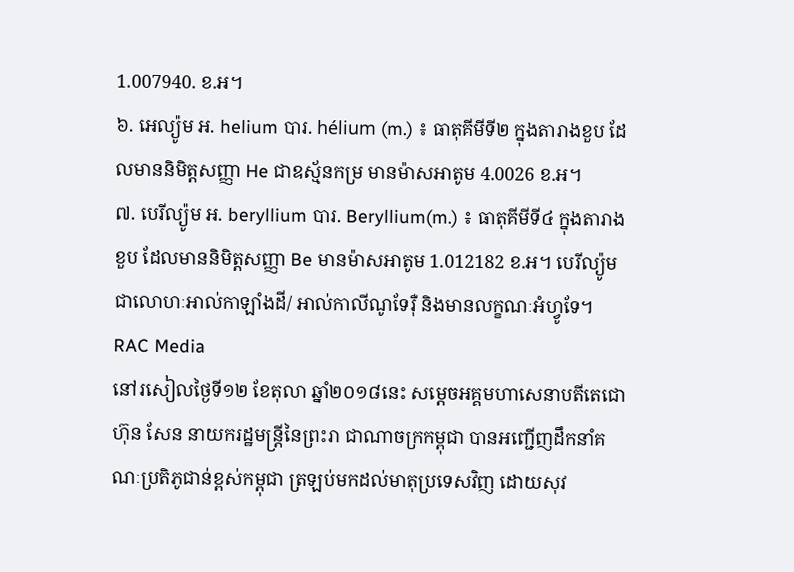1.007940. ខ.អ។
៦. អេល្យ៉ូម អ. helium បារ. hélium (m.) ៖ ធាតុគីមីទី២ ក្នុងតារាងខួប ដែលមាននិមិត្តសញ្ញា He ជាឧស្ម័នកម្រ មានម៉ាសអាតូម 4.0026 ខ.អ។
៧. បេរីល្យ៉ូម អ. beryllium បារ. Beryllium(m.) ៖ ធាតុគីមីទី៤ ក្នុងតារាងខួប ដែលមាននិមិត្តសញ្ញា Be មានម៉ាសអាតូម 1.012182 ខ.អ។ បេរីល្យ៉ូមជាលោហៈអាល់កាឡាំងដី/ អាល់កាលីណូទែរ៉ឺ និងមានលក្ខណៈអំហ្វូទែ។
RAC Media
នៅរសៀលថ្ងៃទី១២ ខែតុលា ឆ្នាំ២០១៨នេះ សម្តេចអគ្គមហាសេនាបតីតេជោ ហ៊ុន សែន នាយករដ្ឋមន្ត្រីនៃព្រះរា ជាណាចក្រកម្ពុជា បានអញ្ជើញដឹកនាំគណៈប្រតិភូជាន់ខ្ពស់កម្ពុជា ត្រឡប់មកដល់មាតុប្រទេសវិញ ដោយសុវ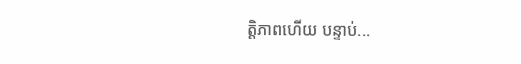ត្តិភាពហើយ បន្ទាប់...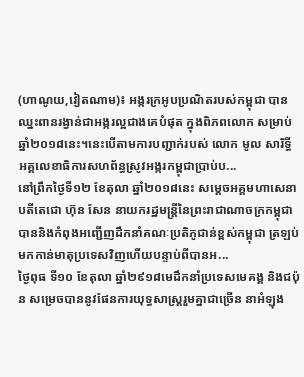(ហាណូយ,វៀតណាម)៖ អង្ករក្រអូបប្រណិតរបស់កម្ពុជា បានឈ្នះពានរង្វាន់ជាអង្ករល្អជាងគេបំផុត ក្នុងពិភពលោក សម្រាប់ឆ្នាំ២០១៨នេះ។នេះបើតាមការបញ្ជាក់របស់ លោក មូល សារិទ្ធី អគ្គលេខាធិការសហព័ន្ធស្រូវអង្ករកម្ពុជាប្រាប់ប...
នៅព្រឹកថ្ងៃទី១២ ខែតុលា ឆ្នាំ២០១៨នេះ សម្តេចអគ្គមហាសេនាបតីតេជោ ហ៊ុន សែន នាយករដ្ឋមន្ត្រីនៃព្រះរាជាណាចក្រកម្ពុជា បាននិងកំពុងអញ្ជើញដឹកនាំគណៈប្រតិភូជាន់ខ្ពស់កម្ពុជា ត្រឡប់មកកាន់មាតុប្រទេសវិញហើយបន្ទាប់ពីបានអ...
ថ្ងៃពុធ ទី១០ ខែតុលា ឆ្នាំ២៩១៨មេដឹកនាំប្រទេសមេគង្គ និងជប៉ុន សម្រេចបាននូវផែនការយុទ្ធសាស្ត្ររួមគ្នាជាច្រើន នាអំឡុង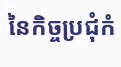នៃកិច្ចប្រជុំកំ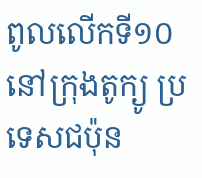ពូលលើកទី១០នៅក្រុងតូក្យូ ប្រទេសជប៉ុន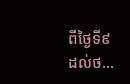ពីថ្ងៃទី៩ ដល់ថ...